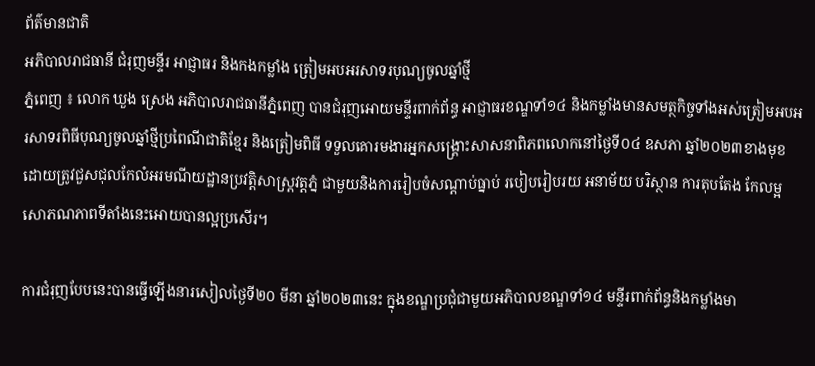ព័ត៌មានជាតិ
អភិបាលរាជធានី ជំរុញមន្ទីរ អាជ្ញាធរ និងកងកម្លាំង ត្រៀមអបអរសាទរបុណ្យចូលឆ្នាំថ្មី
ភ្នំពេញ ៖ លោក ឃួង ស្រេង អភិបាលរាជធានីភ្នំពេញ បានជំរុញអោយមន្ទីរពាក់ព័ន្ធ អាជ្ញាធរខណ្ឌទាំ១៤ និងកម្លាំងមានសមត្ថកិច្ចទាំងអស់ត្រៀមអបអរសាទរពិធីបុណ្យចូលឆ្នាំថ្មីប្រពៃណីជាតិខ្មែរ និងត្រៀមពិធី ទទួលគោរមងារអ្នកសង្គ្រោះសាសនាពិភពលោកនៅថ្ងៃទី០៤ ឧសភា ឆ្នាំ២០២៣ខាងមុខ ដោយត្រូវជួសជុលកែលំអរមណីយដ្ឋានប្រវត្តិសាស្ត្រវត្តភ្នំ ជាមួយនិងការរៀបចំសណ្ដាប់ធ្នាប់ របៀបរៀបរយ អនាម័យ បរិស្ថាន ការតុបតែង កែលម្អសោភណភាពទីតាំងនេះអោយបានល្អប្រសើរ។

ការជំរុញបែបនេះបានធ្វើឡើងនារសៀលថ្ងៃទី២០ មីនា ឆ្នាំ២០២៣នេះ ក្នុងខណ្ឌប្រជុំជាមួយអភិបាលខណ្ឌទាំ១៤ មន្ទីរពាក់ព័ន្ធនិងកម្លាំងមា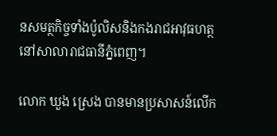នសមត្ថកិច្ចទាំងប៉ូលិសនិងកងរាជអាវុធហត្ថ នៅសាលារាជធានីភ្នំពេញ។

លោក ឃួង ស្រេង បានមានប្រសាសន៍លើក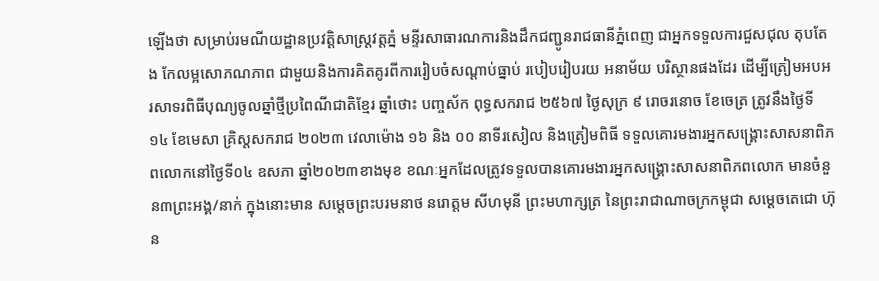ឡើងថា សម្រាប់រមណីយដ្ឋានប្រវត្តិសាស្ត្រវត្តភ្នំ មន្ទីរសាធារណការនិងដឹកជញ្ជូនរាជធានីភ្នំពេញ ជាអ្នកទទួលការជួសជុល តុបតែង កែលម្អសោភណភាព ជាមួយនិងការគិតគូរពីការរៀបចំសណ្ដាប់ធ្នាប់ របៀបរៀបរយ អនាម័យ បរិស្ថានផងដែរ ដើម្បីត្រៀមអបអរសាទរពិធីបុណ្យចូលឆ្នាំថ្មីប្រពៃណីជាតិខ្មែរ ឆ្នាំថោះ បញ្ចស័ក ពុទ្ធសករាជ ២៥៦៧ ថ្ងៃសុក្រ ៩ រោចរនោច ខែចេត្រ ត្រូវនឹងថ្ងៃទី ១៤ ខែមេសា គ្រិស្តសករាជ ២០២៣ វេលាម៉ោង ១៦ និង ០០ នាទីរសៀល និងត្រៀមពិធី ទទួលគោរមងារអ្នកសង្គ្រោះសាសនាពិភពលោកនៅថ្ងៃទី០៤ ឧសភា ឆ្នាំ២០២៣ខាងមុខ ខណៈអ្នកដែលត្រូវទទួលបានគោរមងារអ្នកសង្គ្រោះសាសនាពិភពលោក មានចំនួន៣ព្រះអង្គ/នាក់ ក្នុងនោះមាន សម្តេចព្រះបរមនាថ នរោត្តម សីហមុនី ព្រះមហាក្សត្រ នៃព្រះរាជាណាចក្រកម្ពុជា សម្ដេចតេជោ ហ៊ុន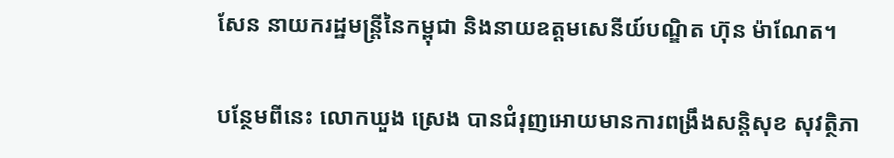សែន នាយករដ្ឋមន្ត្រីនៃកម្ពុជា និងនាយឧត្ដមសេនីយ៍បណ្ឌិត ហ៊ុន ម៉ាណែត។

បន្ថែមពីនេះ លោកឃួង ស្រេង បានជំរុញអោយមានការពង្រឹងសន្តិសុខ សុវត្ថិភា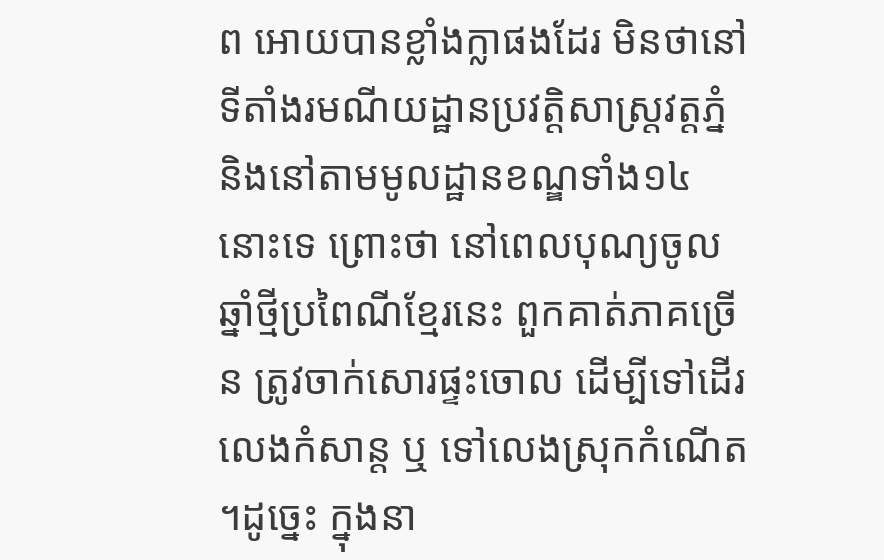ព អោយបានខ្លាំងក្លាផងដែរ មិនថានៅទីតាំងរមណីយដ្ឋានប្រវត្តិសាស្ត្រវត្តភ្នំ និងនៅតាមមូលដ្ឋានខណ្ឌទាំង១៤នោះទេ ព្រោះថា នៅពេលបុណ្យចូលឆ្នាំថ្មីប្រពៃណីខ្មែរនេះ ពួកគាត់ភាគច្រើន ត្រូវចាក់សោរផ្ទះចោល ដើម្បីទៅដើរលេងកំសាន្ត ឬ ទៅលេងស្រុកកំណើត ។ដូច្នេះ ក្នុងនា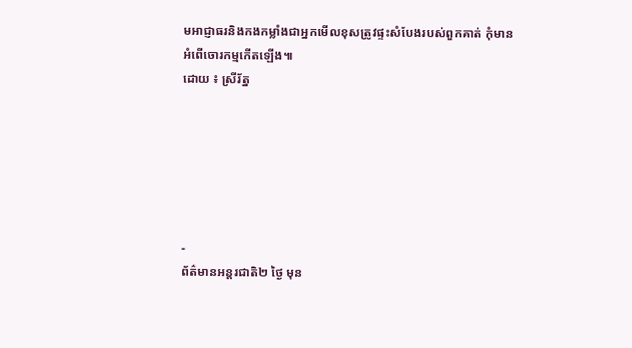មអាជ្ញាធរនិងកងកម្លាំងជាអ្នកមើលខុសត្រូវផ្ទះសំបែងរបស់ពួកគាត់ កុំមានអំពើចោរកម្មកើតឡើង៕
ដោយ ៖ ស្រីរ័ត្ន






-
ព័ត៌មានអន្ដរជាតិ២ ថ្ងៃ មុន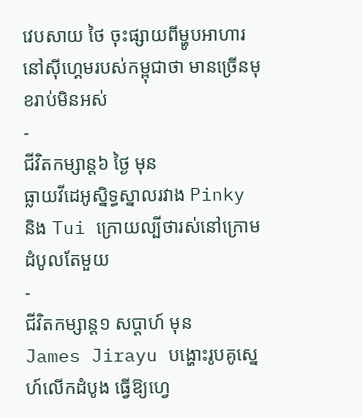វេបសាយ ថៃ ចុះផ្សាយពីម្ហូបអាហារនៅស៊ីហ្គេមរបស់កម្ពុជាថា មានច្រើនមុខរាប់មិនអស់
-
ជីវិតកម្សាន្ដ៦ ថ្ងៃ មុន
ធ្លាយវីដេអូស្និទ្ធស្នាលរវាង Pinky និង Tui ក្រោយល្បីថារស់នៅក្រោមដំបូលតែមួយ
-
ជីវិតកម្សាន្ដ១ សប្តាហ៍ មុន
James Jirayu បង្ហោះរូបគូស្នេហ៍លើកដំបូង ធ្វើឱ្យហ្វេ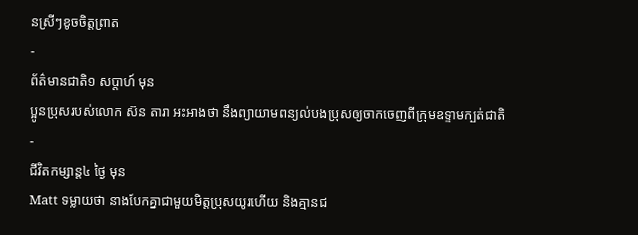នស្រីៗខូចចិត្តព្រាត
-
ព័ត៌មានជាតិ១ សប្តាហ៍ មុន
ប្អូនប្រុសរបស់លោក ស៊ន តារា អះអាងថា នឹងព្យាយាមពន្យល់បងប្រុសឲ្យចាកចេញពីក្រុមឧទ្ទាមក្បត់ជាតិ
-
ជីវិតកម្សាន្ដ៤ ថ្ងៃ មុន
Matt ទម្លាយថា នាងបែកគ្នាជាមួយមិត្តប្រុសយូរហើយ និងគ្មានជ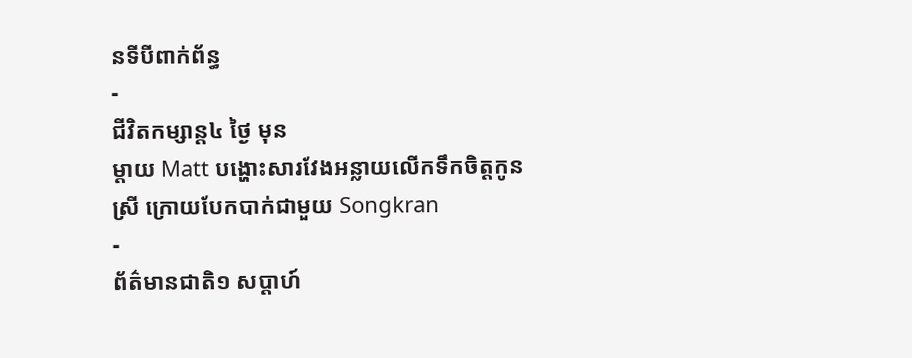នទីបីពាក់ព័ន្ធ
-
ជីវិតកម្សាន្ដ៤ ថ្ងៃ មុន
ម្ដាយ Matt បង្ហោះសារវែងអន្លាយលើកទឹកចិត្តកូនស្រី ក្រោយបែកបាក់ជាមួយ Songkran
-
ព័ត៌មានជាតិ១ សប្តាហ៍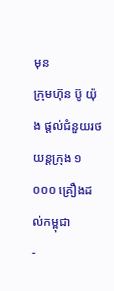មុន
ក្រុមហ៊ុន ប៊ូ យ៉ុង ផ្ដល់ជំនួយរថយន្តក្រុង ១ ០០០ គ្រឿងដល់កម្ពុជា
-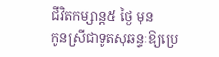ជីវិតកម្សាន្ដ៥ ថ្ងៃ មុន
កូនស្រីជាទូតសុឆន្ទៈឱ្យប្រេ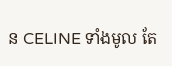ន CELINE ទាំងមូល តែ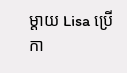ម្ដាយ Lisa ប្រើកា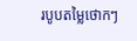របូបតម្លៃថោកៗ